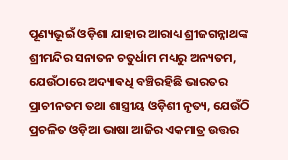ପୂଣ୍ୟଭୂଇଁ ଓଡ଼ିଶା ଯାହାର ଆରାଧ୍ୟ ଶ୍ରୀଜଗନ୍ନାଥଙ୍କ ଶ୍ରୀମନ୍ଦିର ସନାତନ ଚତୁର୍ଧାମ ମଧ୍ୟରୁ ଅନ୍ୟତମ, ଯେଉଁଠାରେ ଅଦ୍ୟାଵଧି ବଞ୍ଚିରହିଛି ଭାରତର ପ୍ରାଚୀନତମ ତଥା ଶାସ୍ତ୍ରୀୟ ଓଡ଼ିଶୀ ନୃତ୍ୟ, ଯେଉଁଠି ପ୍ରଚଳିତ ଓଡ଼ିଆ ଭାଷା ଆଜିର ଏକମାତ୍ର ଉତ୍ତର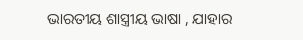ଭାରତୀୟ ଶାସ୍ତ୍ରୀୟ ଭାଷା , ଯାହାର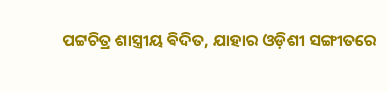ପଟ୍ଟଚିତ୍ର ଶାସ୍ତ୍ରୀୟ ଵିଦିତ, ଯାହାର ଓଡ଼ିଶୀ ସଙ୍ଗୀତରେ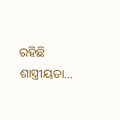ରହିଛି ଶାସ୍ତ୍ରୀୟତା…